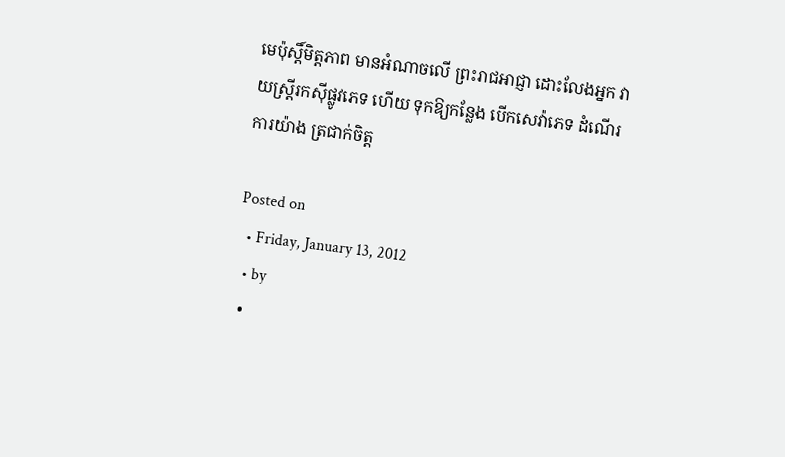មេប៉ុស្ដិ៍មិត្ដភាព មានអំណាចលើ ព្រះរាជអាជ្ញា ដោះលែងអ្នក វាយស្ដ្រីរកស៊ីផ្លូវភេទ ហើយ ទុកឱ្យកន្លែង បើកសេវ៉ាភេទ ដំណើរការយ៉ាង ត្រជាក់ចិត្ដ

Posted on
  • Friday, January 13, 2012
  • by
  •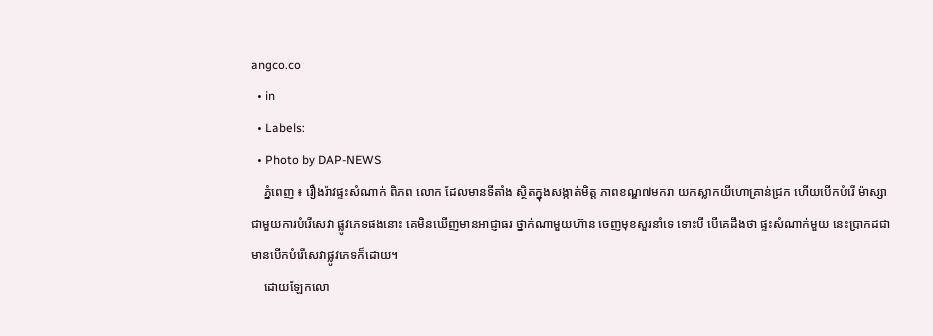angco.co
  • in
  • Labels:
  • Photo by DAP-NEWS
    ភ្នំពេញ ៖ រឿងរ៉ាវផ្ទះសំណាក់ ពិភព លោក ដែលមានទីតាំង ស្ថិតក្នុងសង្កាត់មិត្ដ ភាពខណ្ឌ៧មករា យកស្លាកយីហោគ្រាន់ជ្រក ហើយបើកបំរើ ម៉ាស្សា ជាមួយការបំរើសេវា ផ្លូវភេទផងនោះ គេមិនឃើញមានអាជ្ញាធរ ថ្នាក់ណាមួយហ៊ាន ចេញមុខសួរនាំទេ ទោះបី បើគេដឹងថា ផ្ទះសំណាក់មួយ នេះប្រាកដជា មានបើកបំរើសេវាផ្លូវភេទក៏ដោយ។
    ដោយឡែកលោ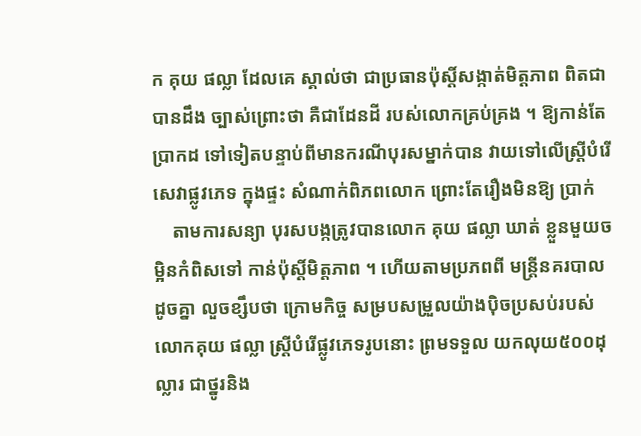ក គុយ ផល្លា ដែលគេ ស្គាល់ថា ជាប្រធានប៉ុស្ដិ៍សង្កាត់មិត្ដភាព ពិតជាបានដឹង ច្បាស់ព្រោះថា គឺជាដែនដី របស់លោកគ្រប់គ្រង ។ ឱ្យកាន់តែប្រាកដ ទៅទៀតបន្ទាប់ពីមានករណីបុរសម្នាក់បាន វាយទៅលើស្ដ្រីបំរើសេវាផ្លូវភេទ ក្នុងផ្ទះ សំណាក់ពិភពលោក ព្រោះតែរឿងមិនឱ្យ ប្រាក់
    តាមការសន្យា បុរសបង្កត្រូវបានលោក គុយ ផល្លា ឃាត់ ខ្លួនមួយចម្អិនកំពិសទៅ កាន់ប៉ុស្ដិ៍មិត្ដភាព ។ ហើយតាមប្រភពពី មន្ដ្រីនគរបាល ដូចគ្នា លួចខ្សឹបថា ក្រោមកិច្ច សម្របសម្រួលយ៉ាងប៉ិចប្រសប់របស់លោកគុយ ផល្លា ស្ដ្រីបំរើផ្លូវភេទរូបនោះ ព្រមទទួល យកលុយ៥០០ដុល្លារ ជាថ្នូរនិង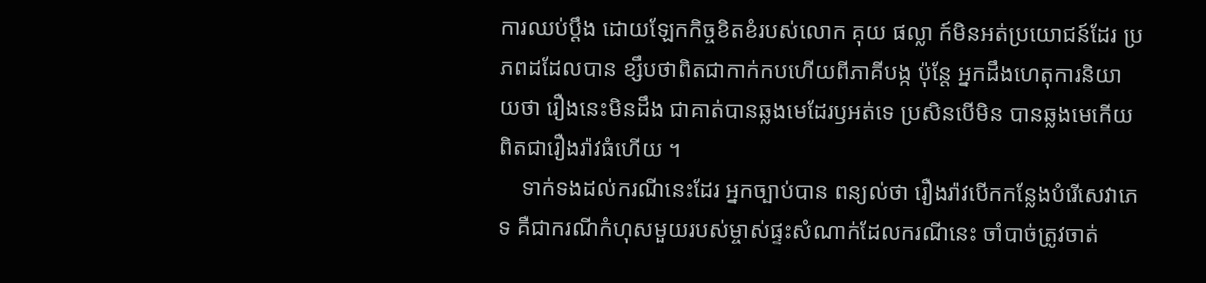ការឈប់ប្ដឹង ដោយឡែកកិច្ចខិតខំរបស់លោក គុយ ផល្លា ក៍មិនអត់ប្រយោជន៍ដែរ ប្រភពដដែលបាន ខ្សឹបថាពិតជាកាក់កបហើយពីភាគីបង្ក ប៉ុន្ដែ អ្នកដឹងហេតុការនិយាយថា រឿងនេះមិនដឹង ជាគាត់បានឆ្លងមេដែរឫអត់ទេ ប្រសិនបើមិន បានឆ្លងមេកើយ ពិតជារឿងរ៉ាវធំហើយ ។
    ទាក់ទងដល់ករណីនេះដែរ អ្នកច្បាប់បាន ពន្យល់ថា រឿងរ៉ាវបើកកន្លែងបំរើសេវាភេទ គឺជាករណីកំហុសមួយរបស់ម្ចាស់ផ្ទះសំណាក់ដែលករណីនេះ ចាំបាច់ត្រូវចាត់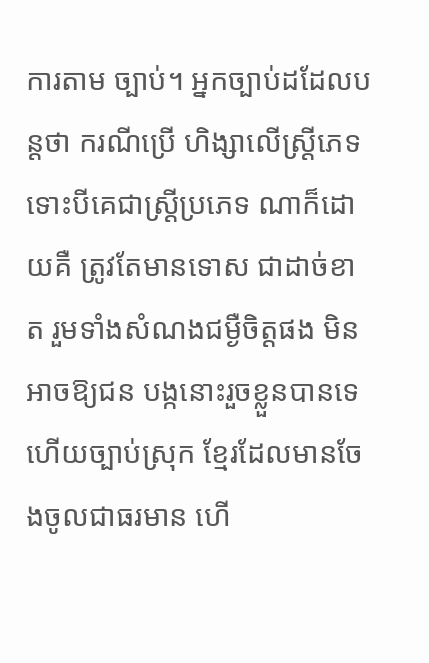ការតាម ច្បាប់។ អ្នកច្បាប់ដដែលបន្ដថា ករណីប្រើ ហិង្សាលើស្ដ្រីភេទ ទោះបីគេជាស្ដ្រីប្រភេទ ណាក៏ដោយគឺ ត្រូវតែមានទោស ជាដាច់ខាត រួមទាំងសំណងជម្ងឺចិត្ដផង មិនអាចឱ្យជន បង្កនោះរួចខ្លួនបានទេ ហើយច្បាប់ស្រុក ខ្មែរដែលមានចែងចូលជាធរមាន ហើ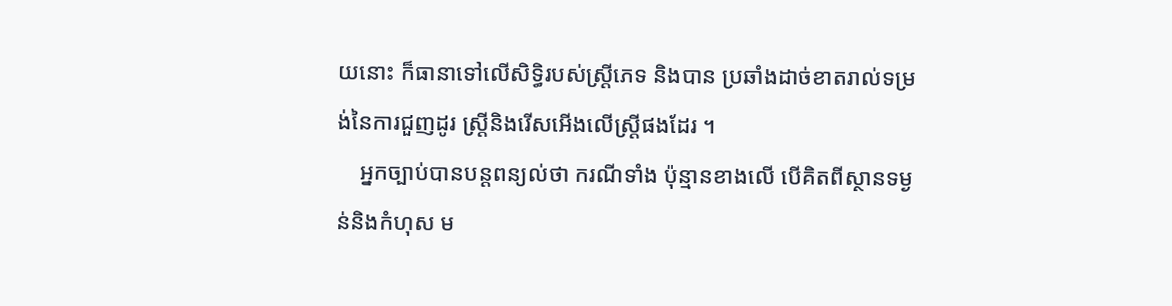យនោះ ក៏ធានាទៅលើសិទ្ធិរបស់ស្ដ្រីភេទ និងបាន ប្រឆាំងដាច់ខាតរាល់ទម្រង់នៃការជួញដូរ ស្ដ្រីនិងរើសអើងលើស្ដ្រីផងដែរ ។
    អ្នកច្បាប់បានបន្ដពន្យល់ថា ករណីទាំង ប៉ុន្មានខាងលើ បើគិតពីស្ថានទម្ងន់និងកំហុស ម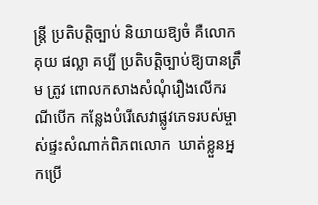ន្ដ្រី ប្រតិបត្ដិច្បាប់ និយាយឱ្យចំ គឺលោក គុយ ផល្លា គប្បី ប្រតិបត្ដិច្បាប់ឱ្យបានត្រឹម ត្រូវ ពោលកសាងសំណុំរឿងលើករណីបើក កន្លែងបំរើសេវាផ្លូវភេទរបស់ម្ចាស់ផ្ទះសំណាក់ពិភពលោក  ឃាត់ខ្លួនអ្នកប្រើ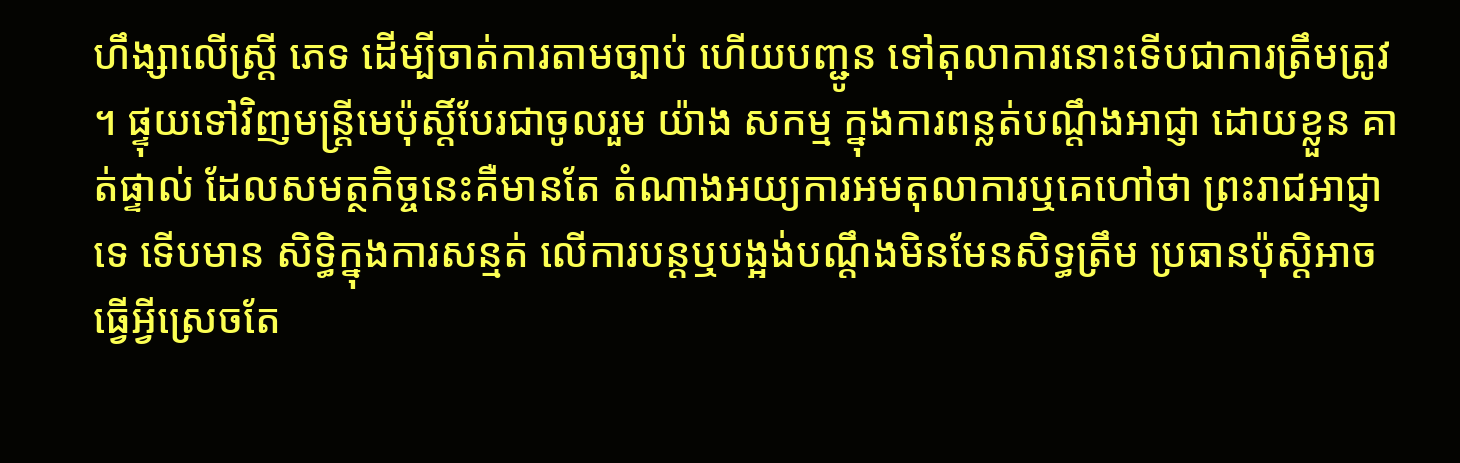ហឹង្សាលើស្ដ្រី ភេទ ដើម្បីចាត់ការតាមច្បាប់ ហើយបញ្ជូន ទៅតុលាការនោះទើបជាការត្រឹមត្រូវ ។ ផ្ទុយទៅវិញមន្ដ្រីមេប៉ុស្ដិ៍បែរជាចូលរួម យ៉ាង សកម្ម ក្នុងការពន្លត់បណ្ដឹងអាជ្ញា ដោយខ្លួន គាត់ផ្ទាល់ ដែលសមត្ថកិច្ចនេះគឺមានតែ តំណាងអយ្យការអមតុលាការឬគេហៅថា ព្រះរាជអាជ្ញាទេ ទើបមាន សិទ្ធិក្នុងការសន្មត់ លើការបន្ដឬបង្អង់បណ្ដឹងមិនមែនសិទ្ធត្រឹម ប្រធានប៉ុស្ដិអាចធ្វើអ្វីស្រេចតែ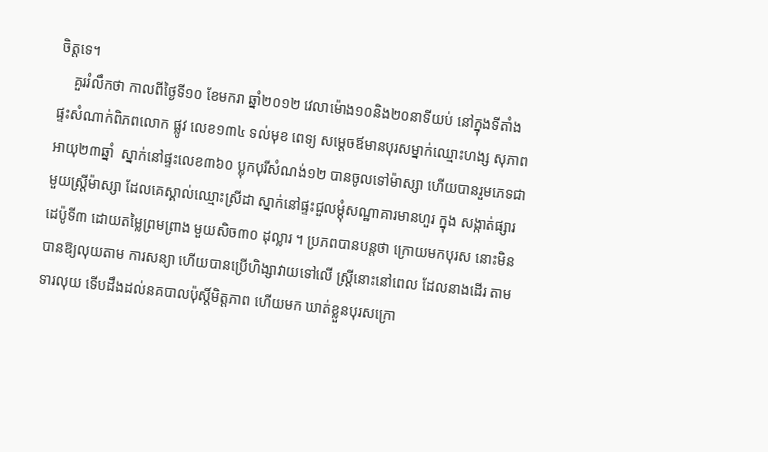ចិត្ដទេ។
    គួររំលឹកថា កាលពីថ្ងៃទី១០ ខែមករា ឆ្នាំ២០១២ វេលាម៉ោង១០និង២០នាទីយប់ នៅក្នុងទីតាំងផ្ទះសំណាក់ពិភពលោក ផ្លូវ លេខ១៣៤ ទល់មុខ ពេទ្យ សម្ដេចឪមានបុរសម្នាក់ឈ្មោះហង្ស សុភាព អាយុ២៣ឆ្នាំ  ស្នាក់នៅផ្ទះលេខ៣៦០ ប្លុកបុរីសំណង់១២ បានចូលទៅម៉ាស្សា ហើយបានរួមភេទជា មួយស្ដ្រីម៉ាស្សា ដែលគេស្គាល់ឈ្មោះស្រីដា ស្នាក់នៅផ្ទះជួលម្ដុំសណ្ឋាគារមានហួរ ក្នុង សង្កាត់ផ្សារដេប៉ូទី៣ ដោយតម្លៃព្រមព្រាង មួយសិច៣០ ដុល្លារ ។ ប្រភពបានបន្ដថា ក្រោយមកបុរស នោះមិនបានឱ្យលុយតាម ការសន្យា ហើយបានប្រើហិង្សាវាយទៅលើ ស្ដ្រីនោះនៅពេល ដែលនាងដើរ តាម ទារលុយ ទើបដឹងដល់នគបាលប៉ុស្ដិ៍មិត្ដភាព ហើយមក ឃាត់ខ្លួនបុរសក្រោ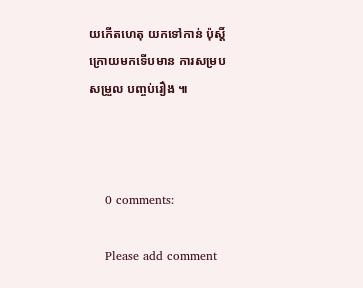យកើតហេតុ យកទៅកាន់ ប៉ុស្ដិ៍ ក្រោយមកទើបមាន ការសម្របសម្រួល បញ្ចប់រឿង ៕



    0 comments:

    Please add comment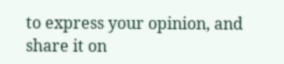to express your opinion, and share it on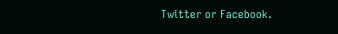Twitter or Facebook.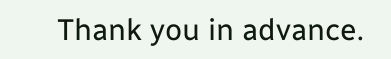Thank you in advance.